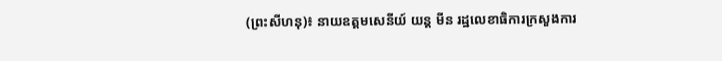(ព្រះសីហនុ)៖ នាយឧត្តមសេនីយ៍ យន្ត មីន រដ្ឋលេខាធិការក្រសួងការ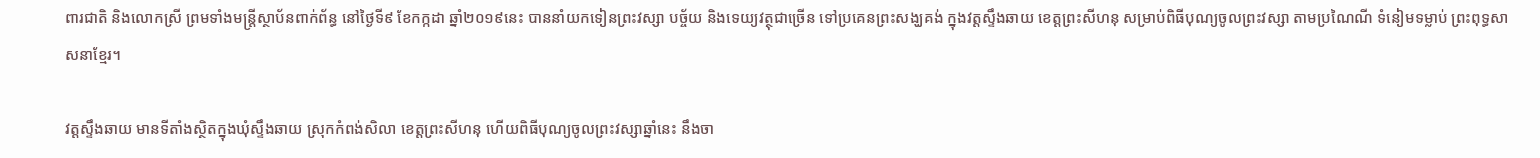ពារជាតិ និងលោកស្រី ព្រមទាំងមន្ត្រីស្ថាប័នពាក់ព័ន្ធ នៅថ្ងៃទី៩ ខែកក្កដា ឆ្នាំ២០១៩នេះ បាននាំយកទៀនព្រះវស្សា បច្ច័យ និងទេយ្យវត្ថុជាច្រើន ទៅប្រគេនព្រះសង្ឃគង់ ក្នុងវត្តស្ទឹងឆាយ ខេត្តព្រះសីហនុ សម្រាប់ពិធីបុណ្យចូលព្រះវស្សា តាមប្រណៃណី ទំនៀមទម្លាប់ ព្រះពុទ្ធសាសនាខ្មែរ។

វត្តស្ទឹងឆាយ មានទីតាំងស្ថិតក្នុងឃុំស្ទឹងឆាយ ស្រុកកំពង់សិលា ខេត្តព្រះសីហនុ ហើយពិធីបុណ្យចូលព្រះវស្សាឆ្នាំនេះ នឹងចា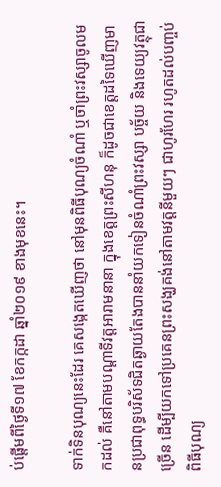ប់ផ្តើមពីថ្ងៃទី១៧ ខែកក្កដា ឆ្នាំ២០១៩ ខាងមុខនេះ។

ទាក់ទិនបុណ្យនេះដែរ គេសង្កេតឃើញថា នៅមុនពិធីបុណ្យចំណាំ ឬចាំព្រះវស្សាចូលមកដល់ គឺនៅតាមបណ្តាទីវត្តអារាមនានា ក្នុងខេត្តព្រះសីហនុ ក៏ដូចជាខេត្តដទៃឃើញមានប្រជាពុទ្ធបរិស័ទជិតឆ្ងាយតែងបាននាំយកទៀនចំណាំព្រះវស្សា បច្ច័យ និងទេយ្យវត្ថុជាច្រើន ដើម្បីយកទៅប្រគេនព្រះសង្ឃគង់នៅតាមវត្តនីមួយៗ ជាហូរហែរ រហូតដល់បញ្ចប់ពិធីបុណ្យ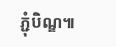ភ្ជុំបិណ្ឌ៕